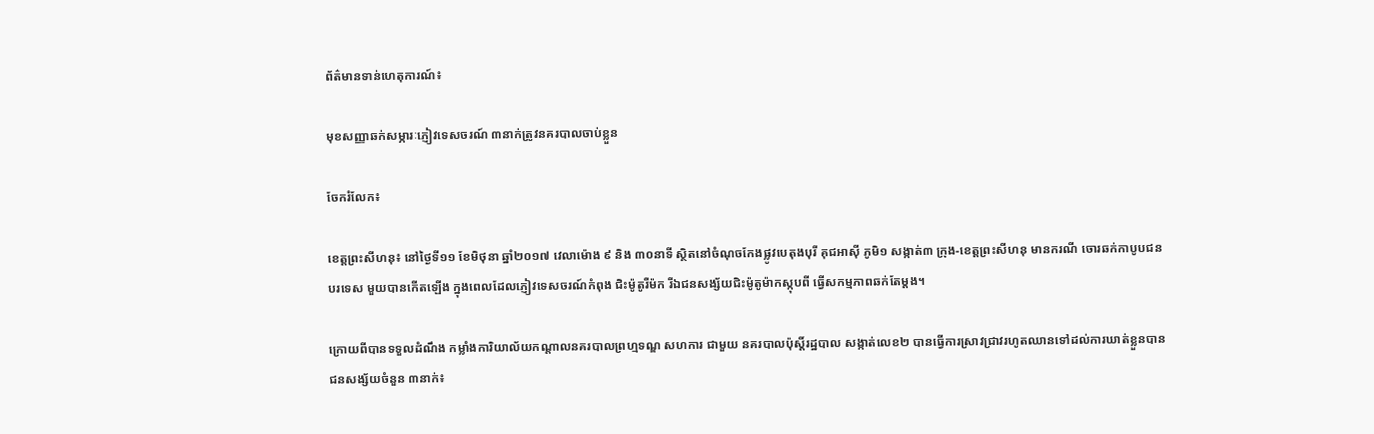ព័ត៌មានទាន់ហេតុការណ៍៖

មុខសញ្ញាឆក់សម្ភារៈភ្ញៀវទេសចរណ៍ ៣នាក់ត្រូវនគរបាលចាប់ខ្លួន

ចែករំលែក៖

ខេត្តព្រះសីហនុ៖ នៅថ្ងៃទី១១ ខែមិថុនា ឆ្នាំ២០១៧ វេលាម៉ោង ៩ និង ៣០នាទី ស្ថិតនៅចំណុចកែងផ្លូវបេតុងបុរី គុជអាស៊ី ភូមិ១ សង្កាត់៣ ក្រុង-ខេត្តព្រះសីហនុ មានករណី ចោរឆក់កាបូបជនបរទេស មួយបានកើតឡើង ក្នុងពេលដែលភ្ញៀវទេសចរណ៍កំពុង ជិះម៉ូតូរឺម៉ក រីឯជនសង្ស័យជិះម៉ូតូម៉ាកស្កុបពី ធ្វើសកម្មភាពឆក់តែម្តង។

ក្រោយពីបានទទួលដំណឹង កម្លាំងការិយាល័យកណ្តាលនគរបាលព្រហ្មទណ្ឌ សហការ ជាមួយ នគរបាលប៉ុស្តិ៍រដ្ឋបាល សង្កាត់លេខ២ បានធ្វើការស្រាវជ្រាវរហូតឈានទៅដល់ការឃាត់ខ្លួនបានជនសង្ស័យចំនួន ៣នាក់៖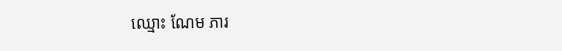ឈ្មោះ ណែម ភារ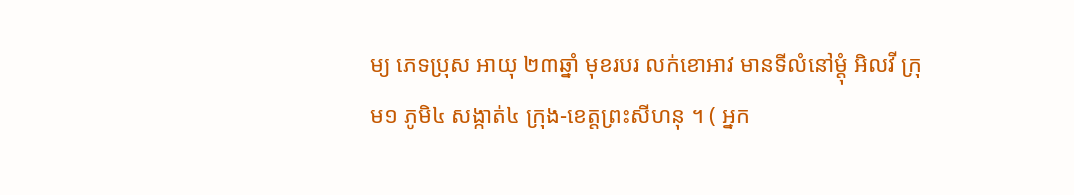ម្យ ភេទប្រុស អាយុ ២៣ឆ្នាំ មុខរបរ លក់ខោអាវ មានទីលំនៅម្តុំ អិលវី ក្រុម១ ភូមិ៤ សង្កាត់៤ ក្រុង-ខេត្តព្រះសីហនុ ។ ( អ្នក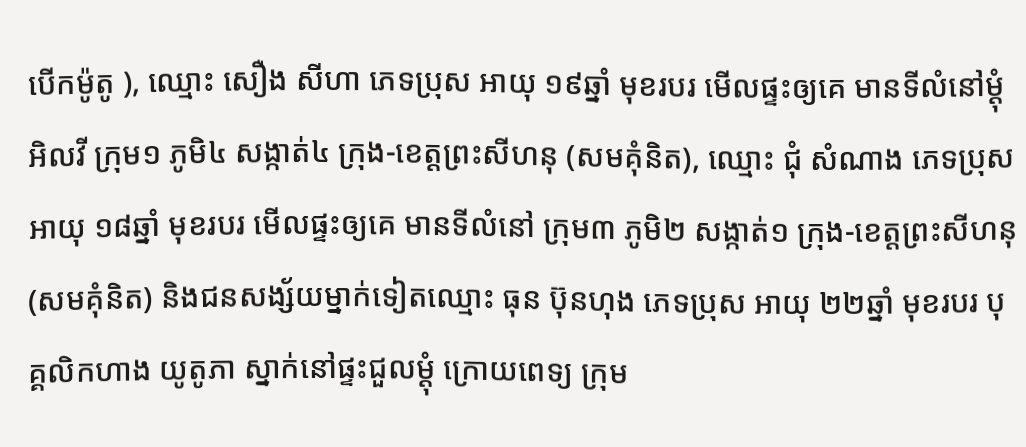បើកម៉ូតូ ), ឈ្មោះ សឿង សីហា ភេទប្រុស អាយុ ១៩ឆ្នាំ មុខរបរ មើលផ្ទះឲ្យគេ មានទីលំនៅម្តុំ អិលវី ក្រុម១ ភូមិ៤ សង្កាត់៤ ក្រុង-ខេត្តព្រះសីហនុ (សមគុំនិត), ឈ្មោះ ជុំ សំណាង ភេទប្រុស អាយុ ១៨ឆ្នាំ មុខរបរ មើលផ្ទះឲ្យគេ មានទីលំនៅ ក្រុម៣ ភូមិ២ សង្កាត់១ ក្រុង-ខេត្តព្រះសីហនុ (សមគុំនិត) និងជនសង្ស័យម្នាក់ទៀតឈ្មោះ ធុន ប៊ុនហុង ភេទប្រុស អាយុ ២២ឆ្នាំ មុខរបរ បុគ្គលិកហាង យូតូភា ស្នាក់នៅផ្ទះជួលម្តុំ ក្រោយពេទ្យ ក្រុម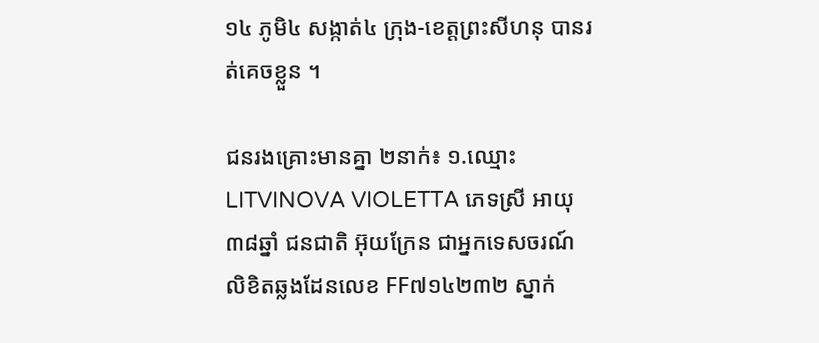១៤ ភូមិ៤ សង្កាត់៤ ក្រុង-ខេត្តព្រះសីហនុ បានរត់គេចខ្លួន ។

ជនរងគ្រោះមានគ្នា ២នាក់៖ ១.ឈ្មោះ LITVINOVA VIOLETTA ភេទស្រី អាយុ ៣៨ឆ្នាំ ជនជាតិ អ៊ុយក្រែន ជាអ្នកទេសចរណ៍ លិខិតឆ្លងដែនលេខ FF៧១៤២៣២ ស្នាក់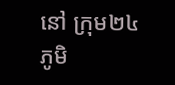នៅ ក្រុម២៤ ភូមិ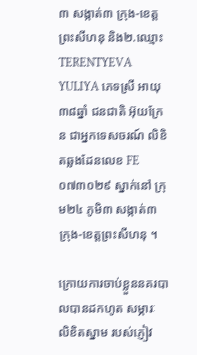៣ សង្កាត់៣ ក្រុង-ខេត្តព្រះសីហនុ និង២.ឈ្មោះ TERENTYEVA YULIYA ភេទស្រី អាយុ ៣៨ឆ្នាំ ជនជាតិ អ៊ុយក្រែន ជាអ្នកទេសចរណ៍ លិខិតឆ្លងដែនលេខ FE០៧៣០២៩ ស្នាក់នៅ ក្រុម២៤ ភូមិ៣ សង្កាត់៣ ក្រុង-ខេត្តព្រះសីហនុ ។

ក្រោយការចាប់ខ្លួននគរបាលបានដកហូត សម្ភារៈ លិខិតស្នាម របស់ភ្ញៀវ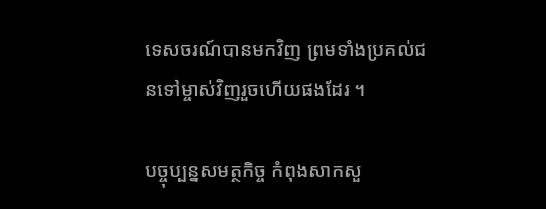ទេសចរណ៍បានមកវិញ ព្រមទាំងប្រគល់ជនទៅម្ចាស់វិញរួចហើយផងដែរ ។

បច្ចុប្បន្នសមត្ថកិច្ច កំពុងសាកសួ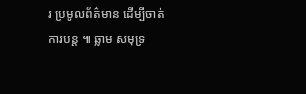រ ប្រមូលព័ត៌មាន ដើម្បីចាត់ការបន្ត ៕ ឆ្លាម សមុទ្រ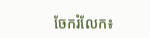ចែករំលែក៖